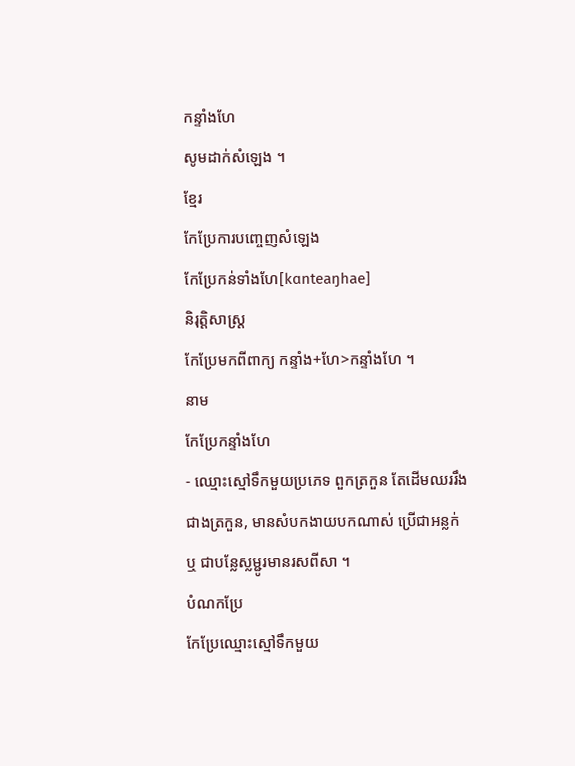កន្ទាំងហែ
សូមដាក់សំឡេង ។
ខ្មែរ
កែប្រែការបញ្ចេញសំឡេង
កែប្រែកន់ទាំងហែ[kɑnteaŋhae]
និរុត្តិសាស្ត្រ
កែប្រែមកពីពាក្យ កន្ទាំង+ហែ>កន្ទាំងហែ ។
នាម
កែប្រែកន្ទាំងហែ
- ឈ្មោះស្មៅទឹកមួយប្រភេទ ពួកត្រកួន តែដើមឈររឹងជាងត្រកួន, មានសំបកងាយបកណាស់ ប្រើជាអន្លក់ ឬ ជាបន្លែស្លម្ជូរមានរសពីសា ។
បំណកប្រែ
កែប្រែឈ្មោះស្មៅទឹកមួយ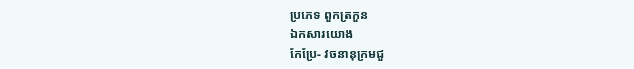ប្រភេទ ពួកត្រកួន
ឯកសារយោង
កែប្រែ- វចនានុក្រមជួ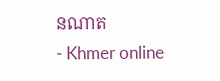នណាត
- Khmer online